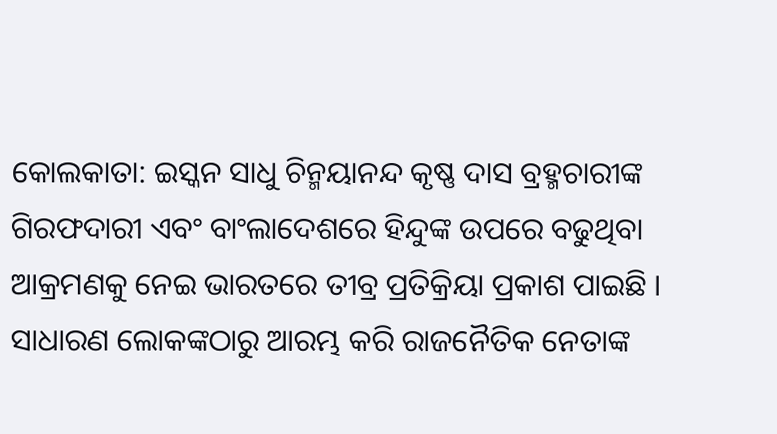କୋଲକାତା: ଇସ୍କନ ସାଧୁ ଚିନ୍ମୟାନନ୍ଦ କୃଷ୍ଣ ଦାସ ବ୍ରହ୍ମଚାରୀଙ୍କ ଗିରଫଦାରୀ ଏବଂ ବାଂଲାଦେଶରେ ହିନ୍ଦୁଙ୍କ ଉପରେ ବଢୁଥିବା ଆକ୍ରମଣକୁ ନେଇ ଭାରତରେ ତୀବ୍ର ପ୍ରତିକ୍ରିୟା ପ୍ରକାଶ ପାଇଛି । ସାଧାରଣ ଲୋକଙ୍କଠାରୁ ଆରମ୍ଭ କରି ରାଜନୈତିକ ନେତାଙ୍କ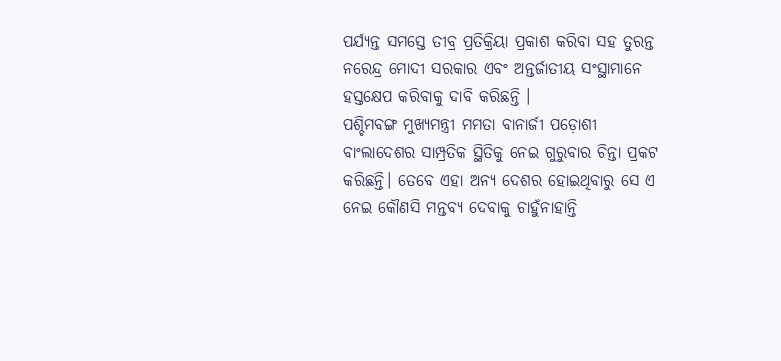ପର୍ଯ୍ୟନ୍ତ ସମସ୍ତେ ତୀବ୍ର ପ୍ରତିକ୍ରିୟା ପ୍ରକାଶ କରିବା ସହ ତୁରନ୍ତ ନରେନ୍ଦ୍ର ମୋଦୀ ସରକାର ଏବଂ ଅନ୍ତର୍ଜାତୀୟ ସଂସ୍ଥାମାନେ ହସ୍ତକ୍ଷେପ କରିବାକୁ ଦାବି କରିଛନ୍ତି ।
ପଶ୍ଚିମବଙ୍ଗ ମୁଖ୍ୟମନ୍ତ୍ରୀ ମମତା ବାନାର୍ଜୀ ପଡ଼ୋଶୀ ବାଂଲାଦେଶର ସାମ୍ପ୍ରତିକ ସ୍ଥିତିକୁ ନେଇ ଗୁରୁବାର ଚିନ୍ତା ପ୍ରକଟ କରିଛନ୍ତି। ତେବେ ଏହା ଅନ୍ୟ ଦେଶର ହୋଇଥିବାରୁ ସେ ଏ ନେଇ କୌଣସି ମନ୍ତବ୍ୟ ଦେବାକୁ ଚାହୁଁନାହାନ୍ତି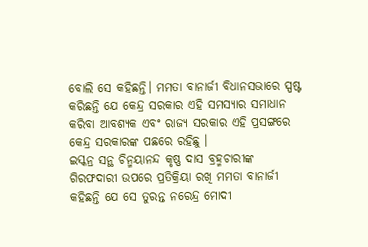ବୋଲି ସେ କହିଛନ୍ତି। ମମତା ବାନାର୍ଜୀ ବିଧାନସଭାରେ ସ୍ପଷ୍ଟ କରିଛନ୍ତି ଯେ କେନ୍ଦ୍ର ସରକାର ଏହି ସମସ୍ୟାର ସମାଧାନ କରିବା ଆବଶ୍ୟକ ଏବଂ ରାଜ୍ୟ ସରକାର ଏହି ପ୍ରସଙ୍ଗରେ କେନ୍ଦ୍ର ସରକାରଙ୍କ ପଛରେ ରହିଛୁ ।
ଇସ୍କନ୍ର ସନ୍ଥ ଚିନ୍ମୟାନନ୍ଦ କୃଷ୍ଣ ଦାସ ବ୍ରହ୍ମଚାରୀଙ୍କ ଗିରଫଦାରୀ ଉପରେ ପ୍ରତିକ୍ରିୟା ରଖି ମମତା ବାନାର୍ଜୀ କହିଛନ୍ତି ଯେ ସେ ତୁରନ୍ତ ନରେନ୍ଦ୍ର ମୋଦୀ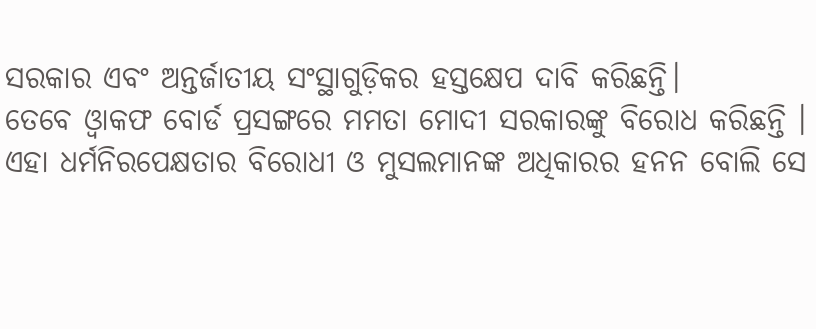ସରକାର ଏବଂ ଅନ୍ତର୍ଜାତୀୟ ସଂସ୍ଥାଗୁଡ଼ିକର ହସ୍ତକ୍ଷେପ ଦାବି କରିଛନ୍ତି।
ତେବେ ଓ୍ବାକଫ ବୋର୍ଡ ପ୍ରସଙ୍ଗରେ ମମତା ମୋଦୀ ସରକାରଙ୍କୁ ବିରୋଧ କରିଛନ୍ତି । ଏହା ଧର୍ମନିରପେକ୍ଷତାର ବିରୋଧୀ ଓ ମୁସଲମାନଙ୍କ ଅଧିକାରର ହନନ ବୋଲି ସେ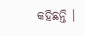କହିଛନ୍ତି ।